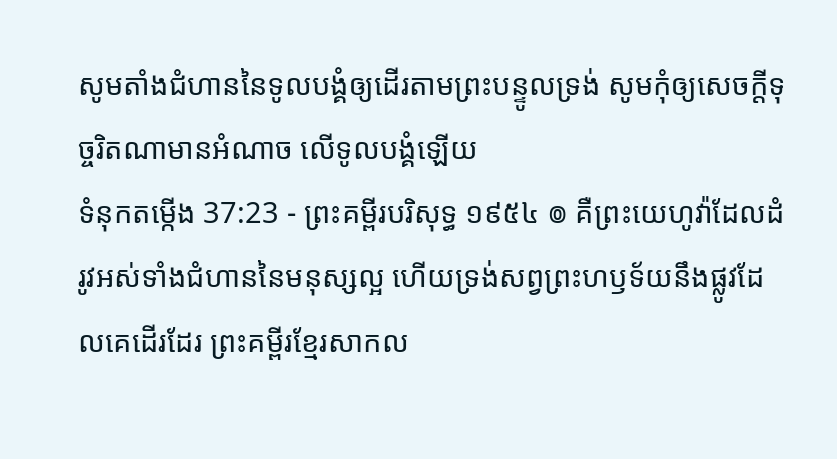សូមតាំងជំហាននៃទូលបង្គំឲ្យដើរតាមព្រះបន្ទូលទ្រង់ សូមកុំឲ្យសេចក្ដីទុច្ចរិតណាមានអំណាច លើទូលបង្គំឡើយ
ទំនុកតម្កើង 37:23 - ព្រះគម្ពីរបរិសុទ្ធ ១៩៥៤ ៙ គឺព្រះយេហូវ៉ាដែលដំរូវអស់ទាំងជំហាននៃមនុស្សល្អ ហើយទ្រង់សព្វព្រះហឫទ័យនឹងផ្លូវដែលគេដើរដែរ ព្រះគម្ពីរខ្មែរសាកល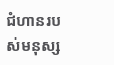ជំហានរបស់មនុស្ស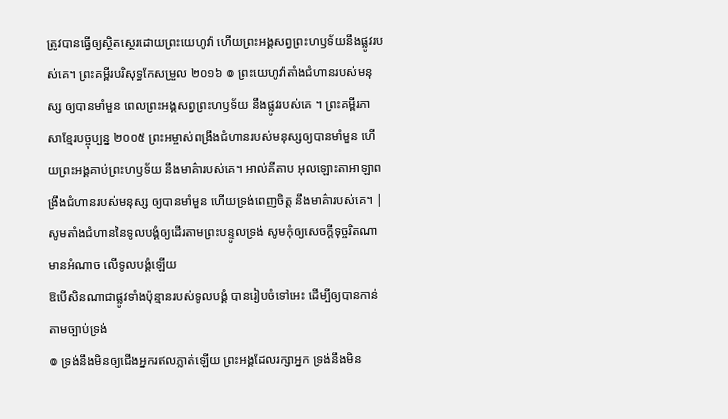ត្រូវបានធ្វើឲ្យស្ថិតស្ថេរដោយព្រះយេហូវ៉ា ហើយព្រះអង្គសព្វព្រះហឫទ័យនឹងផ្លូវរបស់គេ។ ព្រះគម្ពីរបរិសុទ្ធកែសម្រួល ២០១៦ ៙ ព្រះយេហូវ៉ាតាំងជំហានរបស់មនុស្ស ឲ្យបានមាំមួន ពេលព្រះអង្គសព្វព្រះហឫទ័យ នឹងផ្លូវរបស់គេ ។ ព្រះគម្ពីរភាសាខ្មែរបច្ចុប្បន្ន ២០០៥ ព្រះអម្ចាស់ពង្រឹងជំហានរបស់មនុស្សឲ្យបានមាំមួន ហើយព្រះអង្គគាប់ព្រះហឫទ័យ នឹងមាគ៌ារបស់គេ។ អាល់គីតាប អុលឡោះតាអាឡាពង្រឹងជំហានរបស់មនុស្ស ឲ្យបានមាំមួន ហើយទ្រង់ពេញចិត្ត នឹងមាគ៌ារបស់គេ។ |
សូមតាំងជំហាននៃទូលបង្គំឲ្យដើរតាមព្រះបន្ទូលទ្រង់ សូមកុំឲ្យសេចក្ដីទុច្ចរិតណាមានអំណាច លើទូលបង្គំឡើយ
ឱបើសិនណាជាផ្លូវទាំងប៉ុន្មានរបស់ទូលបង្គំ បានរៀបចំទៅអេះ ដើម្បីឲ្យបានកាន់តាមច្បាប់ទ្រង់
៙ ទ្រង់នឹងមិនឲ្យជើងអ្នករឥលភ្លាត់ឡើយ ព្រះអង្គដែលរក្សាអ្នក ទ្រង់នឹងមិន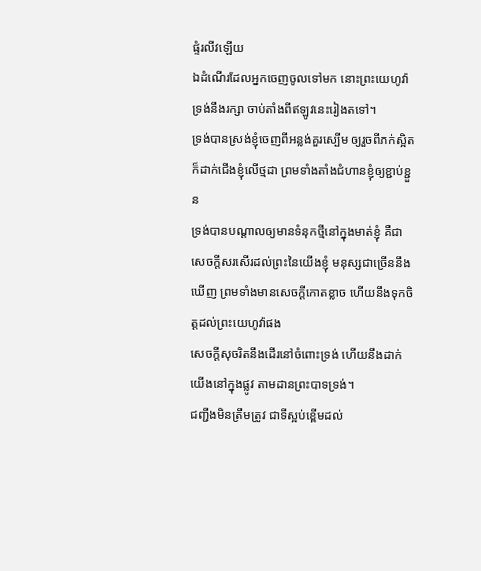ផ្ទំរលីវឡើយ
ឯដំណើរដែលអ្នកចេញចូលទៅមក នោះព្រះយេហូវ៉ាទ្រង់នឹងរក្សា ចាប់តាំងពីឥឡូវនេះរៀងតទៅ។
ទ្រង់បានស្រង់ខ្ញុំចេញពីអន្លង់គួរស្បើម ឲ្យរួចពីភក់ស្អិត ក៏ដាក់ជើងខ្ញុំលើថ្មដា ព្រមទាំងតាំងជំហានខ្ញុំឲ្យខ្ជាប់ខ្ជួន
ទ្រង់បានបណ្តាលឲ្យមានទំនុកថ្មីនៅក្នុងមាត់ខ្ញុំ គឺជាសេចក្ដីសរសើរដល់ព្រះនៃយើងខ្ញុំ មនុស្សជាច្រើននឹងឃើញ ព្រមទាំងមានសេចក្ដីកោតខ្លាច ហើយនឹងទុកចិត្តដល់ព្រះយេហូវ៉ាផង
សេចក្ដីសុចរិតនឹងដើរនៅចំពោះទ្រង់ ហើយនឹងដាក់យើងនៅក្នុងផ្លូវ តាមដានព្រះបាទទ្រង់។
ជញ្ជីងមិនត្រឹមត្រូវ ជាទីស្អប់ខ្ពើមដល់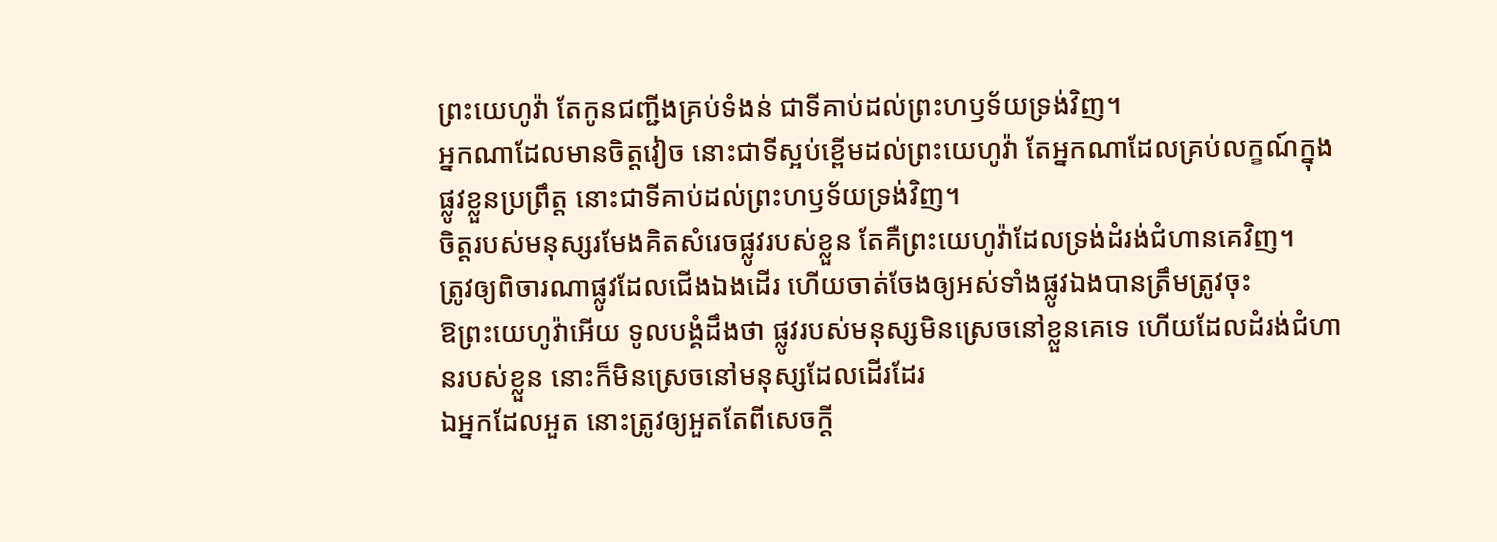ព្រះយេហូវ៉ា តែកូនជញ្ជីងគ្រប់ទំងន់ ជាទីគាប់ដល់ព្រះហឫទ័យទ្រង់វិញ។
អ្នកណាដែលមានចិត្តវៀច នោះជាទីស្អប់ខ្ពើមដល់ព្រះយេហូវ៉ា តែអ្នកណាដែលគ្រប់លក្ខណ៍ក្នុងផ្លូវខ្លួនប្រព្រឹត្ត នោះជាទីគាប់ដល់ព្រះហឫទ័យទ្រង់វិញ។
ចិត្តរបស់មនុស្សរមែងគិតសំរេចផ្លូវរបស់ខ្លួន តែគឺព្រះយេហូវ៉ាដែលទ្រង់ដំរង់ជំហានគេវិញ។
ត្រូវឲ្យពិចារណាផ្លូវដែលជើងឯងដើរ ហើយចាត់ចែងឲ្យអស់ទាំងផ្លូវឯងបានត្រឹមត្រូវចុះ
ឱព្រះយេហូវ៉ាអើយ ទូលបង្គំដឹងថា ផ្លូវរបស់មនុស្សមិនស្រេចនៅខ្លួនគេទេ ហើយដែលដំរង់ជំហានរបស់ខ្លួន នោះក៏មិនស្រេចនៅមនុស្សដែលដើរដែរ
ឯអ្នកដែលអួត នោះត្រូវឲ្យអួតតែពីសេចក្ដី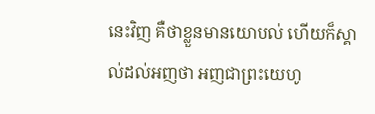នេះវិញ គឺថាខ្លួនមានយោបល់ ហើយក៏ស្គាល់ដល់អញថា អញជាព្រះយេហូ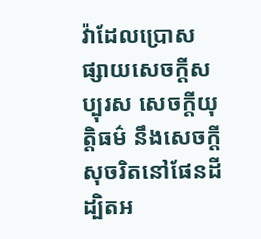វ៉ាដែលប្រោសផ្សាយសេចក្ដីសប្បុរស សេចក្ដីយុត្តិធម៌ នឹងសេចក្ដីសុចរិតនៅផែនដី ដ្បិតអ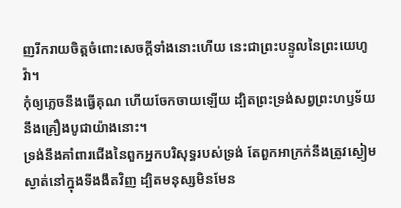ញរីករាយចិត្តចំពោះសេចក្ដីទាំងនោះហើយ នេះជាព្រះបន្ទូលនៃព្រះយេហូវ៉ា។
កុំឲ្យភ្លេចនឹងធ្វើគុណ ហើយចែកចាយឡើយ ដ្បិតព្រះទ្រង់សព្វព្រះហឫទ័យនឹងគ្រឿងបូជាយ៉ាងនោះ។
ទ្រង់នឹងគាំពារជើងនៃពួកអ្នកបរិសុទ្ធរបស់ទ្រង់ តែពួកអាក្រក់នឹងត្រូវស្ងៀមស្ងាត់នៅក្នុងទីងងឹតវិញ ដ្បិតមនុស្សមិនមែន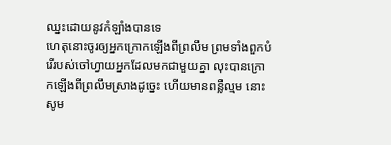ឈ្នះដោយនូវកំឡាំងបានទេ
ហេតុនោះចូរឲ្យអ្នកក្រោកឡើងពីព្រលឹម ព្រមទាំងពួកបំរើរបស់ចៅហ្វាយអ្នកដែលមកជាមួយគ្នា លុះបានក្រោកឡើងពីព្រលឹមស្រាងដូច្នេះ ហើយមានពន្លឺល្មម នោះសូម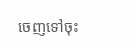ចេញទៅចុះ